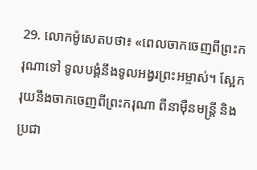29. លោកម៉ូសេតបថា៖ «ពេលចាកចេញពីព្រះករុណាទៅ ទូលបង្គំនឹងទូលអង្វរព្រះអម្ចាស់។ ស្អែករុយនឹងចាកចេញពីព្រះករុណា ពីនាម៉ឺនមន្ត្រី និងប្រជា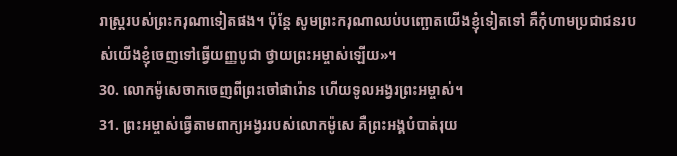រាស្ដ្ររបស់ព្រះករុណាទៀតផង។ ប៉ុន្តែ សូមព្រះករុណាឈប់បញ្ឆោតយើងខ្ញុំទៀតទៅ គឺកុំហាមប្រជាជនរបស់យើងខ្ញុំចេញទៅធ្វើយញ្ញបូជា ថ្វាយព្រះអម្ចាស់ឡើយ»។
30. លោកម៉ូសេចាកចេញពីព្រះចៅផារ៉ោន ហើយទូលអង្វរព្រះអម្ចាស់។
31. ព្រះអម្ចាស់ធ្វើតាមពាក្យអង្វររបស់លោកម៉ូសេ គឺព្រះអង្គបំបាត់រុយ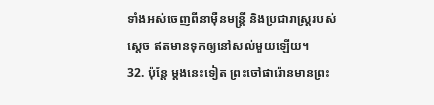ទាំងអស់ចេញពីនាម៉ឺនមន្ត្រី និងប្រជារាស្ត្ររបស់ស្ដេច ឥតមានទុកឲ្យនៅសល់មួយឡើយ។
32. ប៉ុន្តែ ម្ដងនេះទៀត ព្រះចៅផារ៉ោនមានព្រះ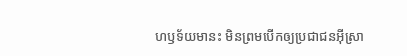ហឫទ័យមានះ មិនព្រមបើកឲ្យប្រជាជនអ៊ីស្រា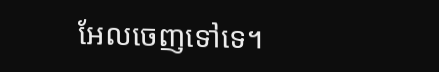អែលចេញទៅទេ។